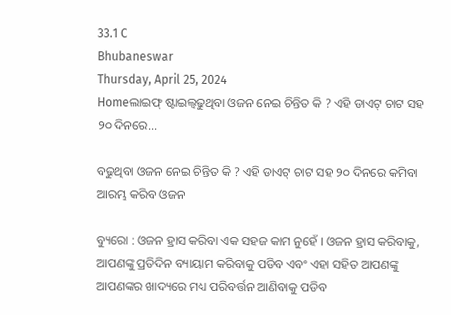33.1 C
Bhubaneswar
Thursday, April 25, 2024
Homeଲାଇଫ୍ ଷ୍ଟାଇଲ୍ବଢୁଥିବା ଓଜନ ନେଇ ଚିନ୍ତିତ କି ? ଏହି ଡାଏଟ୍ ଚାଟ ସହ ୨୦ ଦିନରେ...

ବଢୁଥିବା ଓଜନ ନେଇ ଚିନ୍ତିତ କି ? ଏହି ଡାଏଟ୍ ଚାଟ ସହ ୨୦ ଦିନରେ କମିବା ଆରମ୍ଭ କରିବ ଓଜନ

ବ୍ୟୁରୋ : ଓଜନ ହ୍ରାସ କରିବା ଏକ ସହଜ କାମ ନୁହେଁ । ଓଜନ ହ୍ରାସ କରିବାକୁ, ଆପଣଙ୍କୁ ପ୍ରତିଦିନ ବ୍ୟାୟାମ କରିବାକୁ ପଡିବ ଏବଂ ଏହା ସହିତ ଆପଣଙ୍କୁ ଆପଣଙ୍କର ଖାଦ୍ୟରେ ମଧ୍ୟ ପରିବର୍ତ୍ତନ ଆଣିବାକୁ ପଡିବ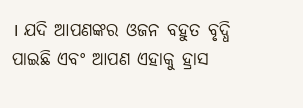। ଯଦି ଆପଣଙ୍କର ଓଜନ ବହୁତ ବୃଦ୍ଧି ପାଇଛି ଏବଂ ଆପଣ ଏହାକୁ ହ୍ରାସ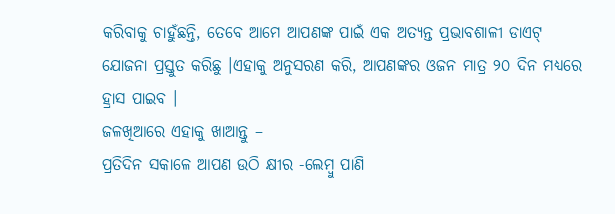କରିବାକୁ ଚାହୁଁଛନ୍ତି, ତେବେ ଆମେ ଆପଣଙ୍କ ପାଇଁ ଏକ ଅତ୍ୟନ୍ତ ପ୍ରଭାବଶାଳୀ ଡାଏଟ୍ ଯୋଜନା ପ୍ରସ୍ତୁତ କରିଛୁ ।ଏହାକୁ ଅନୁସରଣ କରି, ଆପଣଙ୍କର ଓଜନ ମାତ୍ର ୨୦ ଦିନ ମଧ୍ୟରେ ହ୍ରାସ ପାଇବ ।
ଜଳଖିଆରେ ଏହାକୁ ଖାଆନ୍ତୁ –
ପ୍ରତିଦିନ ସକାଳେ ଆପଣ ଉଠି କ୍ଷୀର -ଲେମ୍ବୁ ପାଣି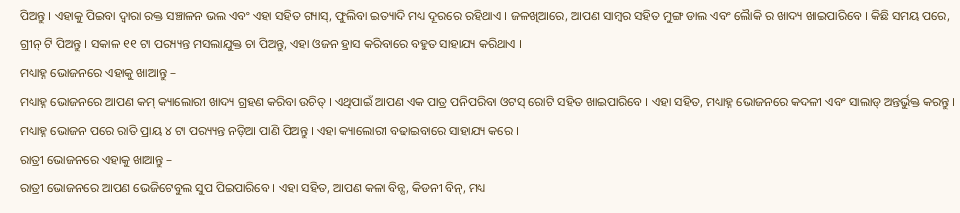ପିଅନ୍ତୁ । ଏହାକୁ ପିଇବା ଦ୍ୱାରା ରକ୍ତ ସଞ୍ଚାଳନ ଭଲ ଏବଂ ଏହା ସହିତ ଗ୍ୟାସ୍, ଫୁଲିବା ଇତ୍ୟାଦି ମଧ୍ୟ ଦୂରରେ ରହିଥାଏ । ଜଳଖିଆରେ, ଆପଣ ସାମ୍ବର ସହିତ ମୁଙ୍ଗ ଡାଲ ଏବଂ ଲୈାକି ର ଖାଦ୍ୟ ଖାଇପାରିବେ । କିଛି ସମୟ ପରେ, ଗ୍ରୀନ୍ ଟି ପିଅନ୍ତୁ । ସକାଳ ୧୧ ଟା ପର‌୍ୟ୍ୟନ୍ତ ମସଲାଯୁକ୍ତ ଚା ପିଅନ୍ତୁ, ଏହା ଓଜନ ହ୍ରାସ କରିବାରେ ବହୁତ ସାହାଯ୍ୟ କରିଥାଏ ।
ମଧ୍ୟାହ୍ନ ଭୋଜନରେ ଏହାକୁ ଖାଆନ୍ତୁ –
ମଧ୍ୟାହ୍ନ ଭୋଜନରେ ଆପଣ କମ୍ କ୍ୟାଲୋରୀ ଖାଦ୍ୟ ଗ୍ରହଣ କରିବା ଉଚିତ୍ । ଏଥିପାଇଁ ଆପଣ ଏକ ପାତ୍ର ପନିପରିବା ଓଟସ୍ ରୋଟି ସହିତ ଖାଇପାରିବେ । ଏହା ସହିତ, ମଧ୍ୟାହ୍ନ ଭୋଜନରେ କଦଳୀ ଏବଂ ସାଲାଡ୍ ଅନ୍ତର୍ଭୁକ୍ତ କରନ୍ତୁ । ମଧ୍ୟାହ୍ନ ଭୋଜନ ପରେ ରାତି ପ୍ରାୟ ୪ ଟା ପର‌୍ୟ୍ୟନ୍ତ ନଡ଼ିଆ ପାଣି ପିଅନ୍ତୁ । ଏହା କ୍ୟାଲୋରୀ ବଢାଇବାରେ ସାହାଯ୍ୟ କରେ ।
ରାତ୍ରୀ ଭୋଜନରେ ଏହାକୁ ଖାଆନ୍ତୁ –
ରାତ୍ରୀ ଭୋଜନରେ ଆପଣ ଭେଜିଟେବୁଲ ସୁପ ପିଇପାରିବେ । ଏହା ସହିତ, ଆପଣ କଳା ବିନ୍ସ, କିଡନୀ ବିନ୍, ମଧ୍ୟ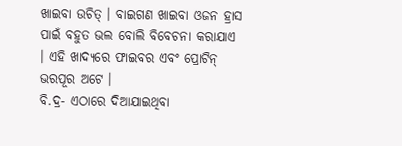ଖାଇବା ଉଚିତ୍ । ବାଇଗଣ ଖାଇବା ଓଜନ ହ୍ରାସ ପାଇଁ ବହୁତ ଭଲ ବୋଲି ବିବେଚନା କରାଯାଏ । ଏହି ଖାଦ୍ୟରେ ଫାଇବର ଏବଂ ପ୍ରୋଟିନ୍ ଭରପୂର ଅଟେ ।
ବି.ଦ୍ର- ଏଠାରେ ଦିଆଯାଇଥିବା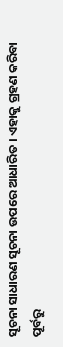ସୂଚନା ସାଧାରଣ ସୂଚନା ଉପରେ ଆଧାରିତ । ଏହାକୁ ଗ୍ରହଣ କରିବା ପୂର୍ବରୁ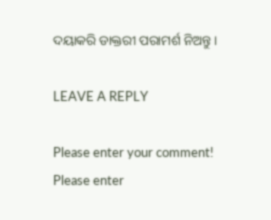ଦୟାକରି ଡାକ୍ତରୀ ପରାମର୍ଶ ନିଅନ୍ତୁ ।

LEAVE A REPLY

Please enter your comment!
Please enter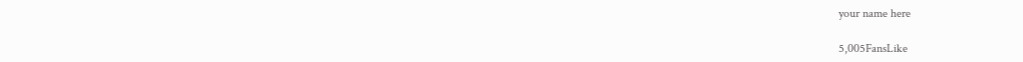your name here

5,005FansLike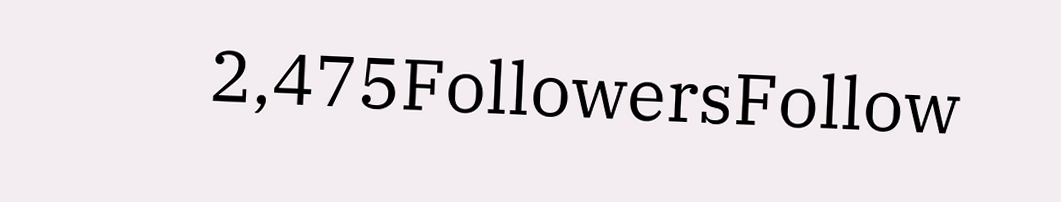2,475FollowersFollow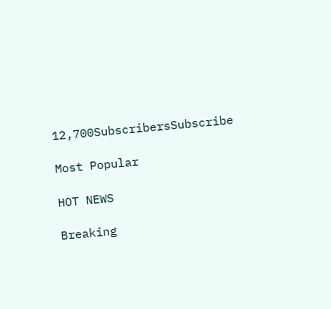12,700SubscribersSubscribe

Most Popular

HOT NEWS

Breaking